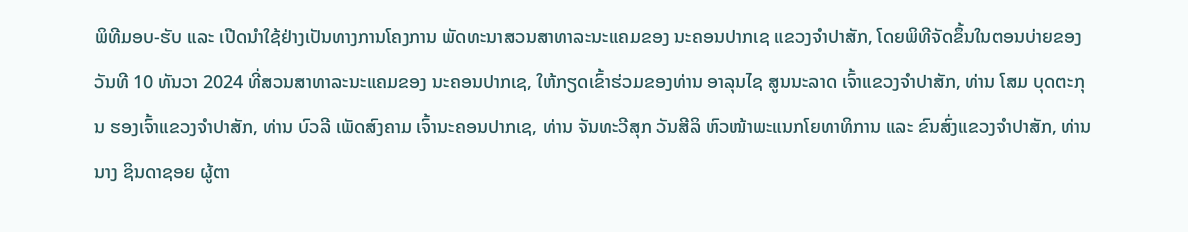ພິທີມອບ-ຮັບ ແລະ ເປີດນໍາໃຊ້ຢ່າງເປັນທາງການໂຄງການ ພັດທະນາສວນສາທາລະນະແຄມຂອງ ນະຄອນປາກເຊ ແຂວງຈໍາປາສັກ, ໂດຍພິທີຈັດຂຶ້ນໃນຕອນບ່າຍຂອງວັນທີ 10 ທັນວາ 2024 ທີ່ສວນສາທາລະນະແຄມຂອງ ນະຄອນປາກເຊ, ໃຫ້ກຽດເຂົ້າຮ່ວມຂອງທ່ານ ອາລຸນໄຊ ສູນນະລາດ ເຈົ້າແຂວງຈໍາປາສັກ, ທ່ານ ໂສມ ບຸດຕະກຸນ ຮອງເຈົ້າແຂວງຈໍາປາສັກ, ທ່ານ ບົວລີ ເພັດສົງຄາມ ເຈົ້ານະຄອນປາກເຊ, ທ່ານ ຈັນທະວີສຸກ ວັນສີລິ ຫົວໜ້າພະແນກໂຍທາທິການ ແລະ ຂົນສົ່ງແຂວງຈໍາປາສັກ, ທ່ານ ນາງ ຊິນດາຊອຍ ຜູ້ຕາ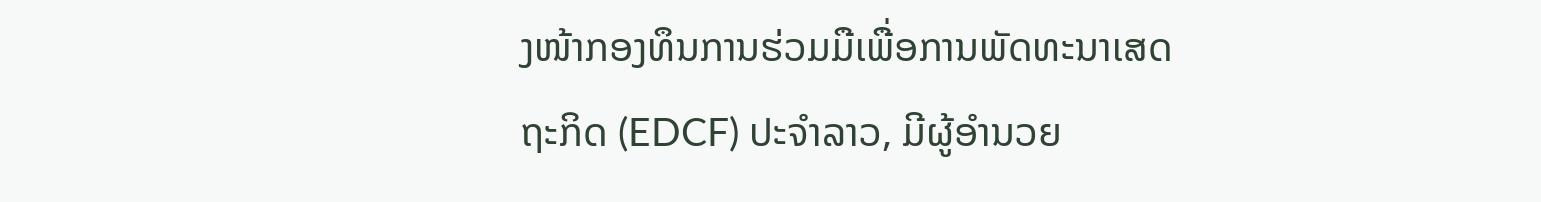ງໜ້າກອງທຶນການຮ່ວມມືເພື່ອການພັດທະນາເສດຖະກິດ (EDCF) ປະຈໍາລາວ, ມີຜູ້ອໍານວຍ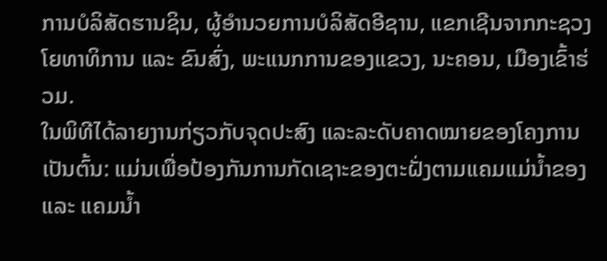ການບໍລິສັດຮານຊິນ, ຜູ້ອໍານວຍການບໍລິສັດອີຊານ, ແຂກເຊີນຈາກກະຊວງໂຍທາທິການ ແລະ ຂົນສົ່ງ, ພະແນກການຂອງແຂວງ, ນະຄອນ, ເມືອງເຂົ້າຮ່ວມ.
ໃນພິທີໄດ້ລາຍງານກ່ຽວກັບຈຸດປະສົງ ແລະລະດັບຄາດໝາຍຂອງໂຄງການເປັນຕົ້ນ: ແມ່ນເພື່ອປ້ອງກັນການກັດເຊາະຂອງຕະຝັ່ງຕາມແຄມແມ່ນໍ້າຂອງ ແລະ ແຄມນໍ້າ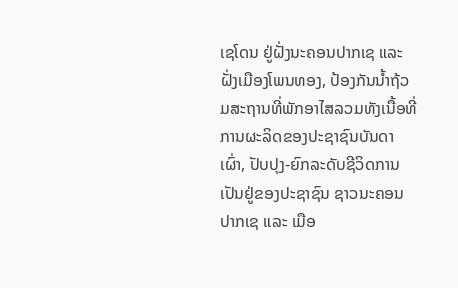ເຊໂດນ ຢູ່ຝັ່ງນະຄອນປາກເຊ ແລະຝັ່ງເມືອງໂພນທອງ, ປ້ອງກັນນໍ້າຖ້ວມສະຖານທີ່ພັກອາໄສລວມທັງເນື້ອທີ່ການຜະລິດຂອງປະຊາຊົນບັນດາເຜົ່າ, ປັບປຸງ-ຍົກລະດັບຊີວິດການເປັນຢູ່ຂອງປະຊາຊົນ ຊາວນະຄອນປາກເຊ ແລະ ເມືອ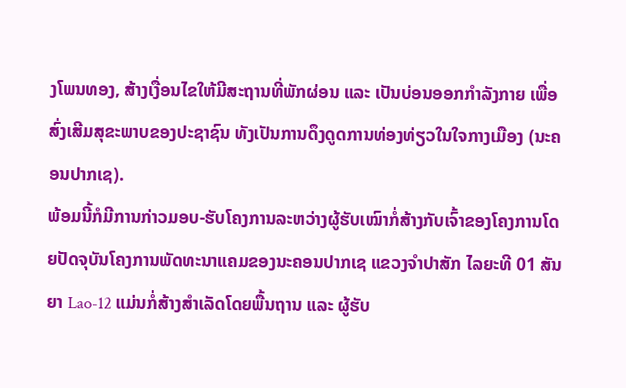ງໂພນທອງ, ສ້າງເງື່ອນໄຂໃຫ້ມີສະຖານທີ່ພັກຜ່ອນ ແລະ ເປັນບ່ອນອອກກຳລັງກາຍ ເພື່ອສົ່ງເສີມສຸຂະພາບຂອງປະຊາຊົນ ທັງເປັນການດຶງດູດການທ່ອງທ່ຽວໃນໃຈກາງເມືອງ (ນະຄອນປາກເຊ).
ພ້ອມນີ້ກໍມີການກ່າວມອບ-ຮັບໂຄງການລະຫວ່າງຜູ້ຮັບເໝົາກໍ່ສ້າງກັບເຈົ້າຂອງໂຄງການໂດຍປັດຈຸບັນໂຄງການພັດທະນາແຄມຂອງນະຄອນປາກເຊ ແຂວງຈໍາປາສັກ ໄລຍະທີ 01 ສັນຍາ Lao-12 ແມ່ນກໍ່ສ້າງສໍາເລັດໂດຍພື້ນຖານ ແລະ ຜູ້ຮັບ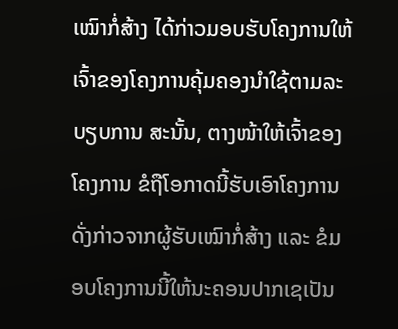ເໝົາກໍ່ສ້າງ ໄດ້ກ່າວມອບຮັບໂຄງການໃຫ້ເຈົ້າຂອງໂຄງການຄຸ້ມຄອງນໍາໃຊ້ຕາມລະບຽບການ ສະນັ້ນ, ຕາງໜ້າໃຫ້ເຈົ້າຂອງໂຄງການ ຂໍຖືໂອກາດນີ້ຮັບເອົາໂຄງການດັ່ງກ່າວຈາກຜູ້ຮັບເໝົາກໍ່ສ້າງ ແລະ ຂໍມອບໂຄງການນີ້ໃຫ້ນະຄອນປາກເຊເປັນ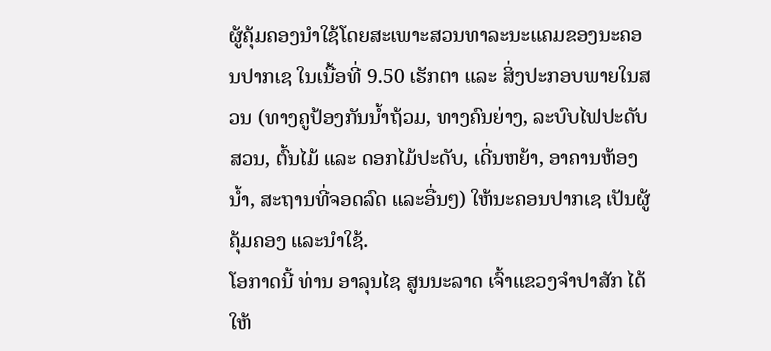ຜູ້ຄຸ້ມຄອງນໍາໃຊ້ໂດຍສະເພາະສວນທາລະນະແຄມຂອງນະຄອນປາກເຊ ໃນເນື້ອທີ່ 9.50 ເຮັກຕາ ແລະ ສິ່ງປະກອບພາຍໃນສວນ (ທາງຄູປ້ອງກັນນໍ້າຖ້ວມ, ທາງຄົນຍ່າງ, ລະບົບໄຟປະດັບສວນ, ຕົ້ນໄມ້ ແລະ ດອກໄມ້ປະດັບ, ເດີ່ນຫຍ້າ, ອາຄານຫ້ອງນໍ້າ, ສະຖານທີ່ຈອດລົດ ແລະອື່ນໆ) ໃຫ້ນະຄອນປາກເຊ ເປັນຜູ້ຄຸ້ມຄອງ ແລະນໍາໃຊ້.
ໂອກາດນີ້ ທ່ານ ອາລຸນໄຊ ສູນນະລາດ ເຈົ້າແຂວງຈໍາປາສັກ ໄດ້ໃຫ້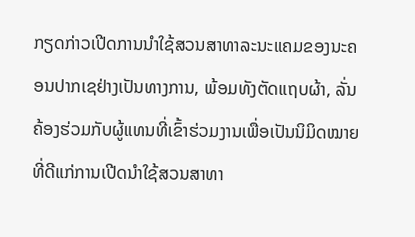ກຽດກ່າວເປີດການນໍາໃຊ້ສວນສາທາລະນະແຄມຂອງນະຄອນປາກເຊຢ່າງເປັນທາງການ, ພ້ອມທັງຕັດແຖບຜ້າ, ລັ່ນຄ້ອງຮ່ວມກັບຜູ້ແທນທີ່ເຂົ້າຮ່ວມງານເພື່ອເປັນນິມິດໝາຍທີ່ດີແກ່ການເປີດນໍາໃຊ້ສວນສາທາ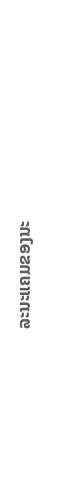ລະນະແຄມຂອງນະ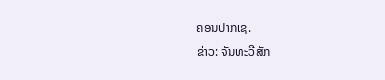ຄອນປາກເຊ.
ຂ່າວ: ຈັນທະວີສັກ